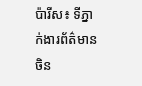ប៉ារីស៖ ទីភ្នាក់ងារព័ត៌មានចិន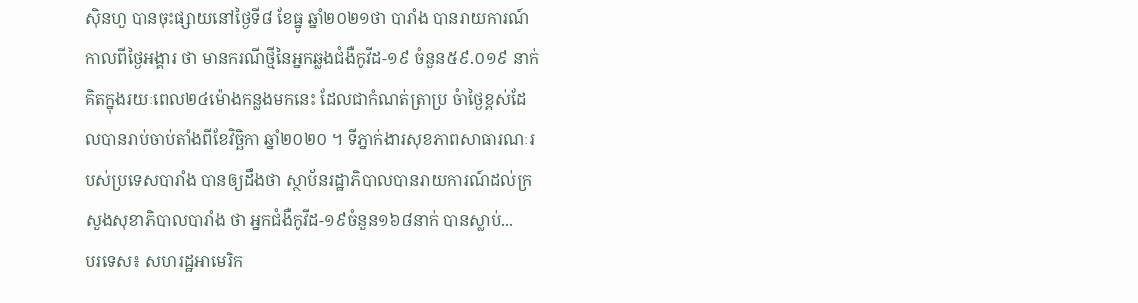ស៊ិនហួ បានចុះផ្សាយនៅថ្ងៃទី៨ ខែធ្នូ ឆ្នាំ២០២១ថា បារាំង បានរាយការណ៍កាលពីថ្ងៃអង្គារ ថា មានករណីថ្មីនៃអ្នកឆ្លងជំងឺកូវីដ-១៩ ចំនួន៥៩.០១៩ នាក់ គិតក្នុងរយៈពេល២៤ម៉ោងកន្លងមកនេះ ដែលជាកំណត់ត្រាប្រ ចំាថ្ងៃខ្ពស់ដែលបានរាប់ចាប់តាំងពីខែវិច្ឆិកា ឆ្នាំ២០២០ ។ ទីភ្នាក់ងារសុខភាពសាធារណៈរបស់ប្រទេសបារាំង បានឲ្យដឹងថា ស្ថាប័នរដ្ឋាភិបាលបានរាយការណ៍ដល់ក្រសួងសុខាភិបាលបារាំង ថា អ្នកជំងឺកូវីដ-១៩ចំនួន១៦៨នាក់ បានស្លាប់...
បរទេស៖ សហរដ្ឋអាមេរិក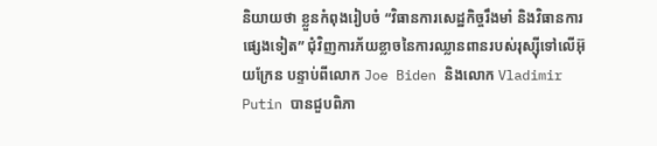និយាយថា ខ្លួនកំពុងរៀបចំ “វិធានការសេដ្ឋកិច្ចរឹងមាំ និងវិធានការផ្សេងទៀត” ជុំវិញការភ័យខ្លាចនៃការឈ្លានពានរបស់រុស្ស៊ីទៅលើអ៊ុយក្រែន បន្ទាប់ពីលោក Joe Biden និងលោក Vladimir Putin បានជួបពិភា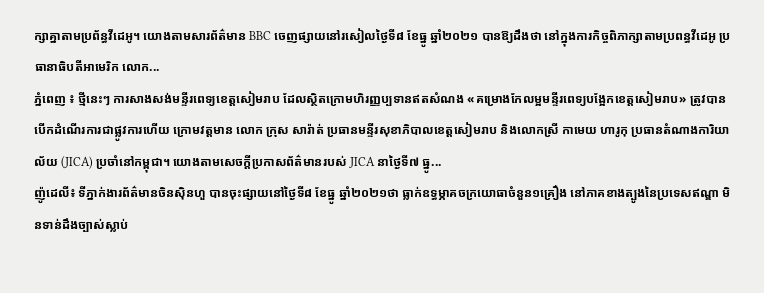ក្សាគ្នាតាមប្រព័ន្ធវីដេអូ។ យោងតាមសារព័ត៌មាន BBC ចេញផ្សាយនៅរសៀលថ្ងៃទី៨ ខែធ្នូ ឆ្នាំ២០២១ បានឱ្យដឹងថា នៅក្នុងការកិច្ចពិភាក្សាតាមប្រពន្ធវីដេអូ ប្រធានាធិបតីអាមេរិក លោក...
ភ្នំពេញ ៖ ថ្មីនេះៗ ការសាងសង់មន្ទីរពេទ្យខេត្តសៀមរាប ដែលស្ថិតក្រោមហិរញ្ញប្បទានឥតសំណង «គម្រោងកែលម្អមន្ទីរពេទ្យបង្អែកខេត្តសៀមរាប» ត្រូវបានបើកដំណើរការជាផ្លូវការហើយ ក្រោមវត្តមាន លោក ក្រុស សារ៉ាត់ ប្រធានមន្ទីរសុខាភិបាលខេត្តសៀមរាប និងលោកស្រី កាមេយ ហារូកុ ប្រធានតំណាងការិយាល័យ (JICA) ប្រចាំនៅកម្ពុជា។ យោងតាមសេចក្ដីប្រកាសព័ត៌មានរបស់ JICA នាថ្ងៃទី៧ ធ្នូ...
ញ៉ូដេលី៖ ទីភ្នាក់ងារព័ត៌មានចិនស៊ិនហួ បានចុះផ្សាយនៅថ្ងៃទី៨ ខែធ្នូ ឆ្នាំ២០២១ថា ធ្លាក់ឧទ្ធម្ភាគចក្រយោធាចំនួន១គ្រឿង នៅភាគខាងត្បូងនៃប្រទេសឥណ្ឌា មិនទាន់ដឹងច្បាស់ស្លាប់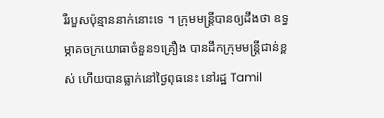រឺរបួសប៉ុន្មាននាក់នោះទេ ។ ក្រុមមន្ត្រីបានឲ្យដឹងថា ឧទ្ធម្ភាគចក្រយោធាចំនួន១គ្រឿង បានដឹកក្រុមមន្ត្រីជាន់ខ្ពស់ ហើយបានធ្លាក់នៅថ្ងៃពុធនេះ នៅរដ្ឋ Tamil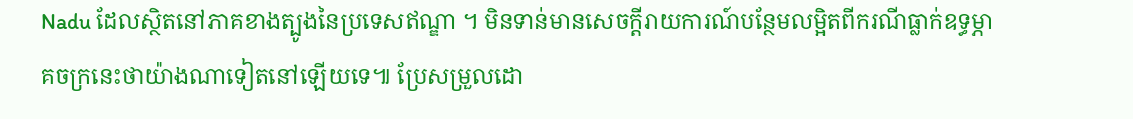Nadu ដែលស្ថិតនៅភាគខាងត្បូងនៃប្រទេសឥណ្ឌា ។ មិនទាន់មានសេចក្តីរាយការណ៍បន្ថែមលម្អិតពីករណីធ្លាក់ឧទ្ធម្ភាគចក្រនេះថាយ៉ាងណាទៀតនៅឡើយទេ៕ ប្រែសម្រួលដោ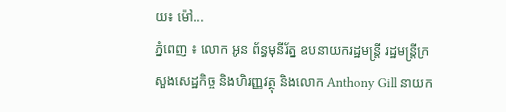យ៖ ម៉ៅ...
ភ្នំពេញ ៖ លោក អូន ព័ន្ធមុនីរ័ត្ន ឧបនាយករដ្ឋមន្ត្រី រដ្ឋមន្ត្រីក្រសួងសេដ្ឋកិច្ច និងហិរញ្ញវត្ថុ និងលោក Anthony Gill នាយក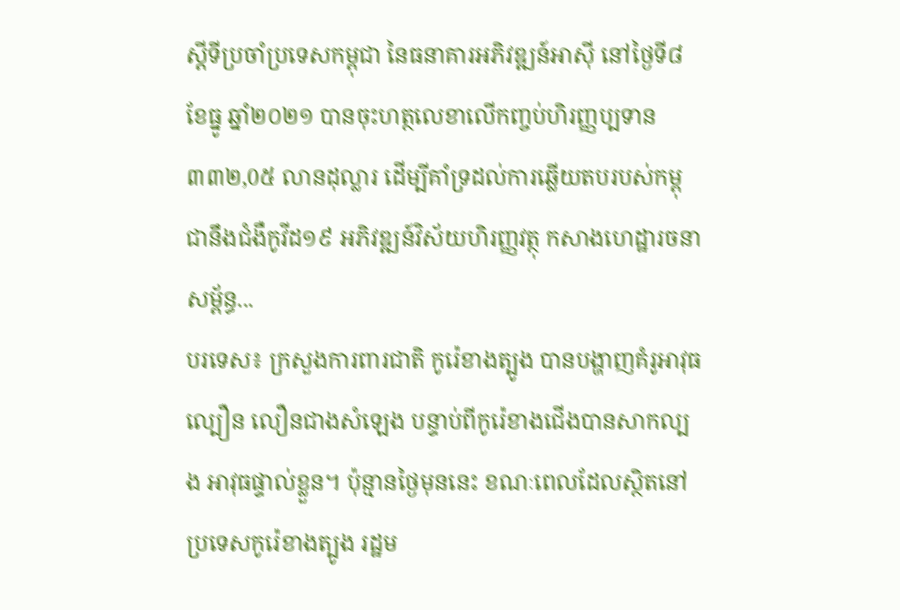ស្តីទីប្រចាំប្រទេសកម្ពុជា នៃធនាគារអភិវឌ្ឍន៍អាស៊ី នៅថ្ងៃទី៨ ខែធ្នូ ឆ្នាំ២០២១ បានចុះហត្ថលេខាលើកញ្ចប់ហិរញ្ញប្បទាន ៣៣២,0៥ លានដុល្លារ ដើម្បីគាំទ្រដល់ការឆ្លើយតបរបស់កម្ពុជានឹងជំងឺកូវីដ១៩ អភិវឌ្ឍន៍វិស័យហិរញ្ញវត្ថុ កសាងហេដ្ឋារចនាសម្ព័ន្ធ...
បរទេស៖ ក្រសួងការពារជាតិ កូរ៉េខាងត្បូង បានបង្ហាញគំរូអាវុធល្បឿន លឿនជាងសំឡេង បន្ទាប់ពីកូរ៉េខាងជើងបានសាកល្បង អាវុធផ្ទាល់ខ្លួន។ ប៉ុន្មានថ្ងៃមុននេះ ខណៈពេលដែលស្ថិតនៅ ប្រទេសកូរ៉េខាងត្បូង រដ្ឋម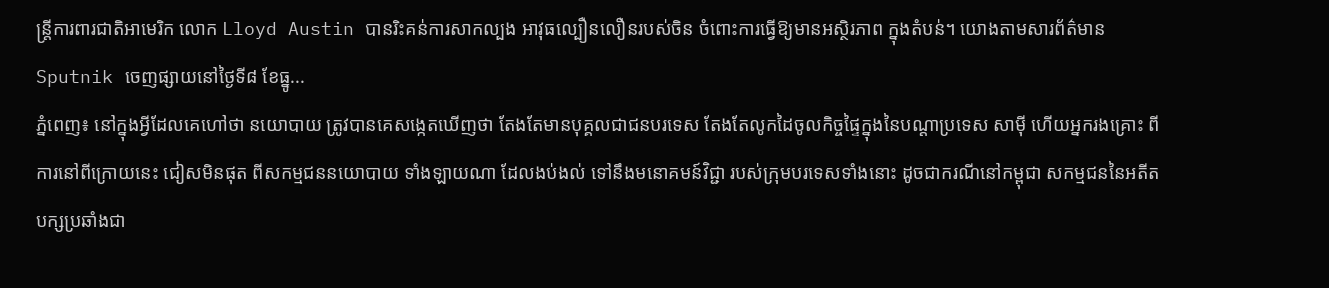ន្ត្រីការពារជាតិអាមេរិក លោក Lloyd Austin បានរិះគន់ការសាកល្បង អាវុធល្បឿនលឿនរបស់ចិន ចំពោះការធ្វើឱ្យមានអស្ថិរភាព ក្នុងតំបន់។ យោងតាមសារព័ត៌មាន Sputnik ចេញផ្សាយនៅថ្ងៃទី៨ ខែធ្នូ...
ភ្នំពេញ៖ នៅក្នុងអ្វីដែលគេហៅថា នយោបាយ ត្រូវបានគេសង្កេតឃើញថា តែងតែមានបុគ្គលជាជនបរទេស តែងតែលូកដៃចូលកិច្ចផ្ទៃក្នុងនៃបណ្ដាប្រទេស សាមុី ហើយអ្នករងគ្រោះ ពីការនៅពីក្រោយនេះ ជៀសមិនផុត ពីសកម្មជននយោបាយ ទាំងឡាយណា ដែលងប់ងល់ ទៅនឹងមនោគមន៍វិជ្ជា របស់ក្រុមបរទេសទាំងនោះ ដូចជាករណីនៅកម្ពុជា សកម្មជននៃអតីតបក្សប្រឆាំងជា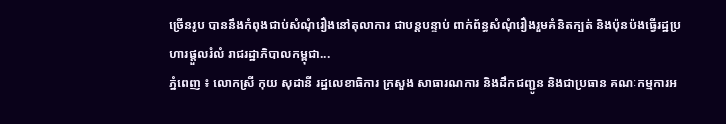ច្រើនរូប បាននឹងកំពុងជាប់សំណុំរឿងនៅតុលាការ ជាបន្តបន្ទាប់ ពាក់ព័ន្ធសំណុំរឿងរួមគំនិតក្បត់ និងប៉ុនប៉ងធ្វើរដ្ឋប្រហារផ្តួលរំលំ រាជរដ្ឋាភិបាលកម្ពុជា...
ភ្នំពេញ ៖ លោកស្រី កុយ សុដានី រដ្ឋលេខាធិការ ក្រសួង សាធារណការ និងដឹកជញ្ជូន និងជាប្រធាន គណៈកម្មការអ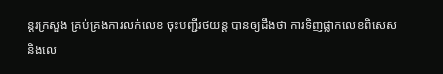ន្តរក្រសួង គ្រប់គ្រងការលក់លេខ ចុះបញ្ជីរថយន្ត បានឲ្យដឹងថា ការទិញផ្លាកលេខពិសេស និងលេ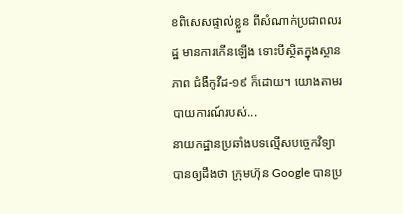ខពិសេសផ្ទាល់ខ្លួន ពីសំណាក់ប្រជាពលរដ្ឋ មានការកើនឡើង ទោះបីស្ថិតក្នុងស្ថានភាព ជំងឺកូវីដ-១៩ ក៏ដោយ។ យោងតាមរបាយការណ៍របស់...
នាយកដ្ឋានប្រឆាំងបទល្មើសបច្ចេកវិទ្យា បានឲ្យដឹងថា ក្រុមហ៊ុន Google បានប្រ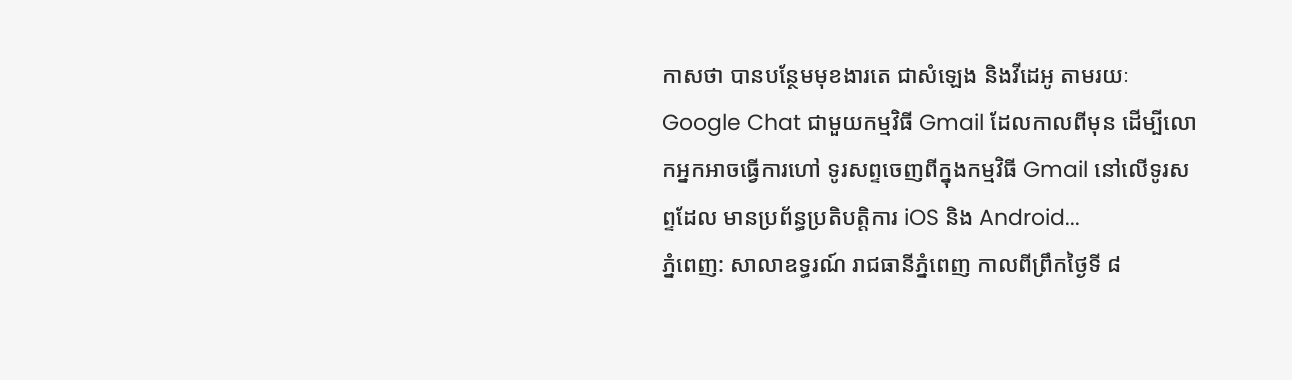កាសថា បានបន្ថែមមុខងារតេ ជាសំឡេង និងវីដេអូ តាមរយៈ Google Chat ជាមួយកម្មវិធី Gmail ដែលកាលពីមុន ដើម្បីលោកអ្នកអាចធ្វើការហៅ ទូរសព្ទចេញពីក្នុងកម្មវិធី Gmail នៅលើទូរសព្ទដែល មានប្រព័ន្ធប្រតិបត្តិការ iOS និង Android...
ភ្នំពេញ: សាលាឧទ្ធរណ៍ រាជធានីភ្នំពេញ កាលពីព្រឹកថ្ងៃទី ៨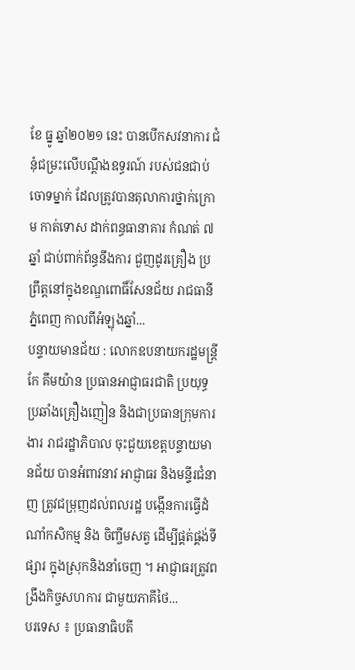ខែ ធ្នូ ឆ្នាំ២០២១ នេះ បានបើកសវនាការ ជំនុំជម្រះលើបណ្ដឹងឧទ្ធរណ៍ របស់ជនជាប់ចោទម្នាក់ ដែលត្រូវបានតុលាការថ្នាក់ក្រោម កាត់ទោស ដាក់ពន្ធធានាគារ កំណត់ ៧ឆ្នាំ ជាប់ពាក់ព័ន្ធនឹងការ ជួញដូរគ្រឿង ប្រព្រឹត្តនៅក្នុងខណ្ឌពោធិ៍សែនជ័យ រាជធានីភ្នំពេញ កាលពីអំឡុងឆ្នាំ...
បន្ទាយមានជ័យ : លោកឧបនាយករដ្ឋមន្ត្រី កែ គឹមយ៉ាន ប្រធានអាជ្ញាធរជាតិ ប្រយុទ្ធប្រឆាំងគ្រឿងញៀន និងជាប្រធានក្រុមការងារ រាជរដ្ឋាភិបាល ចុះជួយខេត្តបន្ទាយមានជ័យ បានអំពាវនាវ អាជ្ញាធរ និងមន្ទីរជំនាញ ត្រូវជម្រុញដល់ពលរដ្ឋ បង្កើនការធ្វើដំណាំកសិកម្ម និង ចិញ្ចឹមសត្វ ដើម្បីផ្គត់ផ្គង់ទីផ្សារ ក្នុងស្រុកនិងនាំចេញ ។ អាជ្ញាធរត្រូវពង្រឹងកិច្ចសហការ ជាមួយភាគីថៃ...
បរទេស ៖ ប្រធានាធិបតី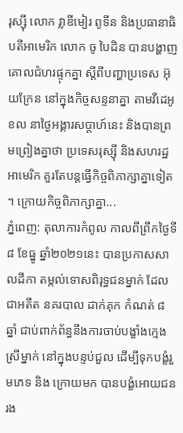រុស្ស៊ី លោក វ្លាឌីមៀរ ពូទីន និងប្រធានាធិបតីអាមេរិក លោក ចូ បៃដិន បានបង្ហាញគោលជំហរផ្ទុកគ្នា ស្តីពីបញ្ហាប្រទេស អ៊ុយក្រែន នៅក្នុងកិច្ចសន្ទនាគ្នា តាមវីដេអូខល នាថ្ងៃអង្គារសប្ដាហ៍នេះ និងបានព្រមព្រៀងគ្នាថា ប្រទេសរុស្ស៊ី និងសហរដ្ឋអាមេរិក គួរតែបន្តធ្វើកិច្ចពិភាក្សាគ្នាទៀត ។ ក្រោយកិច្ចពិភាក្សាគ្នា...
ភ្នំពេញ: តុលាការកំពូល កាលពីព្រឹកថ្ងៃទី ៨ ខែធ្នូ ឆ្នាំ២០២១នេះ បានប្រកាសសាលដីកា តម្កល់ទោសពិរុទ្ធជនម្នាក់ ដែលជាអតីត នគរបាល ដាក់គុក កំណត់ ៨ ឆ្នាំ ជាប់ពាក់ព័ន្ធនឹងការចាប់បង្ខាំងក្មេងស្រីម្នាក់ នៅក្នុងបន្ទប់ជួល ដើម្បីទុកបង្ខំរួមភេទ និង ក្រោយមក បានបង្ខំអោយជនរង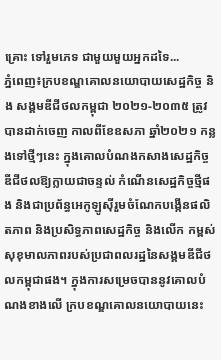គ្រោះ ទៅរួមភេទ ជាមួយមួយអ្នកដទៃ...
ភ្នំពេញ៖ក្របខណ្ឌគោលនយោបាយសេដ្ឋកិច្ច និង សង្គមឌីជីថលកម្ពុជា ២០២១-២០៣៥ ត្រូវបានដាក់ចេញ កាលពីខែឧសភា ឆ្នាំ២០២១ កន្លងទៅថ្មីៗនេះ ក្នុងគោលបំណងកសាងសេដ្ឋកិច្ចឌីជីថលឱ្យក្លាយជាចន្ទល់ កំណើនសេដ្ឋកិច្ចថ្មីផង និងជាប្រព័ន្ធអេកូឡូស៊ីរួមចំណែកបង្កើនផលិតភាព និងប្រសិទ្ធភាពសេដ្ឋកិច្ច និងលើក កម្ពស់សុខុមាលភាពរបស់ប្រជាពលរដ្ឋនៃសង្គមឌីជីថលកម្ពុជាផង។ ក្នុងការសម្រេចបាននូវគោលបំណងខាងលើ ក្របខណ្ឌគោលនយោបាយនេះ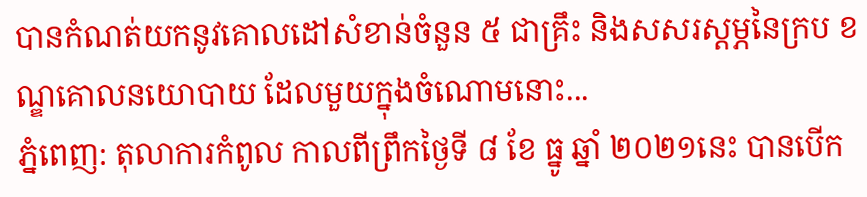បានកំណត់យកនូវគោលដៅសំខាន់ចំនួន ៥ ជាគ្រឹះ និងសសរស្ដម្ភនៃក្រប ខណ្ឌគោលនយោបាយ ដែលមួយក្នុងចំណោមនោះ...
ភ្នំពេញ: តុលាការកំពូល កាលពីព្រឹកថ្ងៃទី ៨ ខែ ធ្នូ ឆ្នាំ ២០២១នេះ បានបើក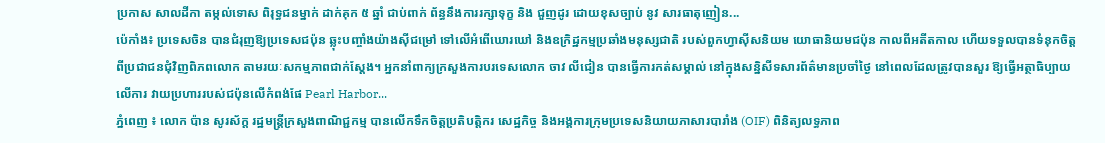ប្រកាស សាលដីកា តម្កល់ទោស ពិរុទ្ធជនម្នាក់ ដាក់គុក ៥ ឆ្នាំ ជាប់ពាក់ ព័ន្ធនឹងការរក្សាទុក្ខ និង ជួញដូរ ដោយខុសច្បាប់ នូវ សារធាតុញៀន...
ប៉េកាំង៖ ប្រទេសចិន បានជំរុញឱ្យប្រទេសជប៉ុន ឆ្លុះបញ្ចាំងយ៉ាងស៊ីជម្រៅ ទៅលើអំពើឃោរឃៅ និងឧក្រិដ្ឋកម្មប្រឆាំងមនុស្សជាតិ របស់ពួកហ្វាស៊ីសនិយម យោធានិយមជប៉ុន កាលពីអតីតកាល ហើយទទួលបានទំនុកចិត្ត ពីប្រជាជនជុំវិញពិភពលោក តាមរយៈសកម្មភាពជាក់ស្តែង។ អ្នកនាំពាក្យក្រសួងការបរទេសលោក ចាវ លីជៀន បានធ្វើការកត់សម្គាល់ នៅក្នុងសន្និសីទសារព័ត៌មានប្រចាំថ្ងៃ នៅពេលដែលត្រូវបានសួរ ឱ្យធ្វើអត្ថាធិប្បាយលើការ វាយប្រហាររបស់ជប៉ុនលើកំពង់ផែ Pearl Harbor...
ភ្នំពេញ ៖ លោក ប៉ាន សូរស័ក្ត រដ្ឋមន្ត្រីក្រសួងពាណិជ្ជកម្ម បានលើកទឹកចិត្តប្រតិបត្តិករ សេដ្ឋកិច្ច និងអង្គការក្រុមប្រទេសនិយាយភាសារបារាំង (OIF) ពិនិត្យលទ្ធភាព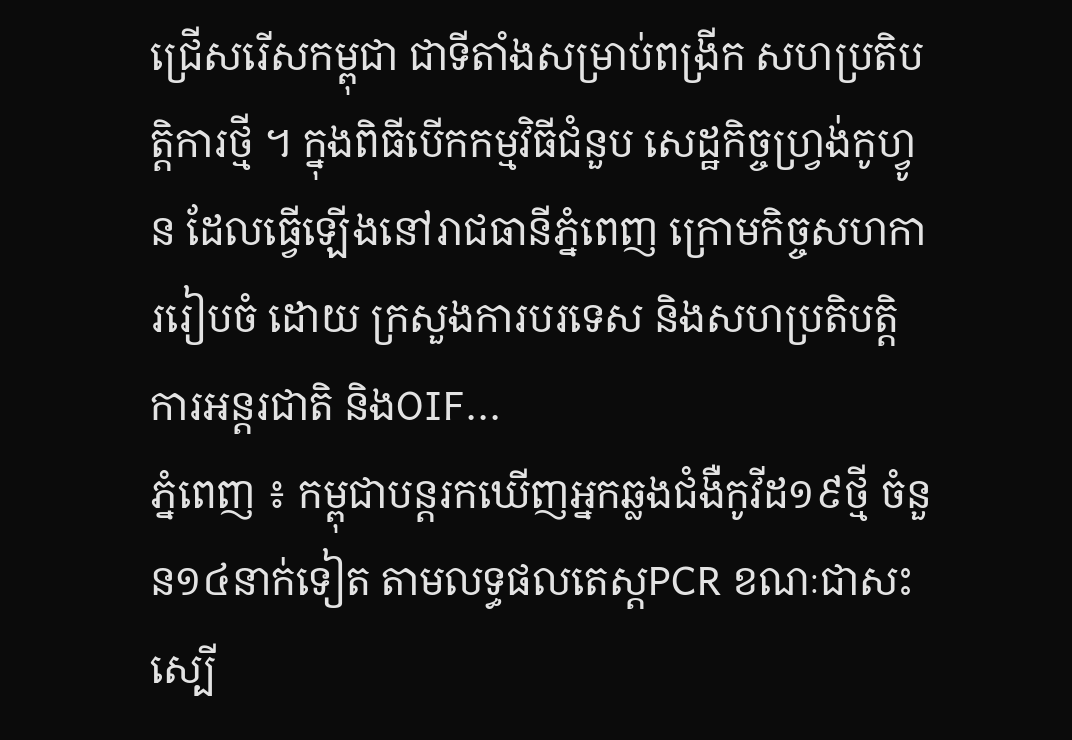ជ្រើសរើសកម្ពុជា ជាទីតាំងសម្រាប់ពង្រីក សហប្រតិបត្តិការថ្មី ។ ក្នុងពិធីបើកកម្មវិធីជំនួប សេដ្ឋកិច្ចហ្វ្រង់កូហ្វូន ដែលធ្វើឡើងនៅរាជធានីភ្នំពេញ ក្រោមកិច្ចសហការរៀបចំ ដោយ ក្រសួងការបរទេស និងសហប្រតិបត្តិការអន្តរជាតិ និងOIF...
ភ្នំពេញ ៖ កម្ពុជាបន្តរកឃើញអ្នកឆ្លងជំងឺកូវីដ១៩ថ្មី ចំនួន១៤នាក់ទៀត តាមលទ្ធផលតេស្តPCR ខណៈជាសះស្បើ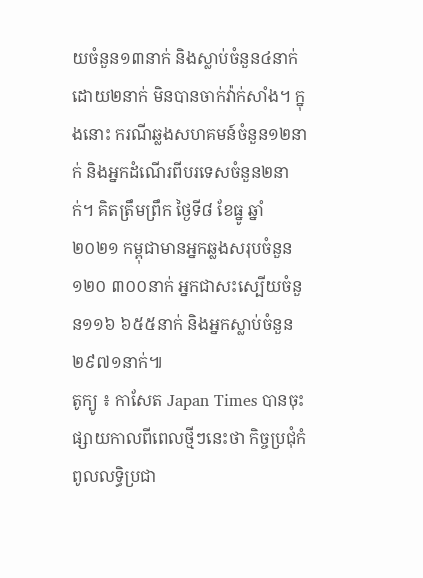យចំនួន១៣នាក់ និងស្លាប់ចំនួន៤នាក់ ដោយ២នាក់ មិនបានចាក់វ៉ាក់សាំង។ ក្នុងនោះ ករណីឆ្លងសហគមន៍ចំនួន១២នាក់ និងអ្នកដំណើរពីបរទេសចំនួន២នាក់។ គិតត្រឹមព្រឹក ថ្ងៃទី៨ ខែធ្នូ ឆ្នាំ២០២១ កម្ពុជាមានអ្នកឆ្លងសរុបចំនួន១២០ ៣០០នាក់ អ្នកជាសះស្បើយចំនួន១១៦ ៦៥៥នាក់ និងអ្នកស្លាប់ចំនួន២៩៧១នាក់៕
តូក្យូ ៖ កាសែត Japan Times បានចុះផ្សាយកាលពីពេលថ្មីៗនេះថា កិច្ចប្រជុំកំពូលលទ្ធិប្រជា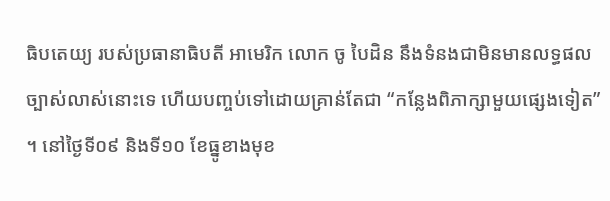ធិបតេយ្យ របស់ប្រធានាធិបតី អាមេរិក លោក ចូ បៃដិន នឹងទំនងជាមិនមានលទ្ធផល ច្បាស់លាស់នោះទេ ហើយបញ្ចប់ទៅដោយគ្រាន់តែជា “កន្លែងពិភាក្សាមួយផ្សេងទៀត” ។ នៅថ្ងៃទី០៩ និងទី១០ ខែធ្នូខាងមុខ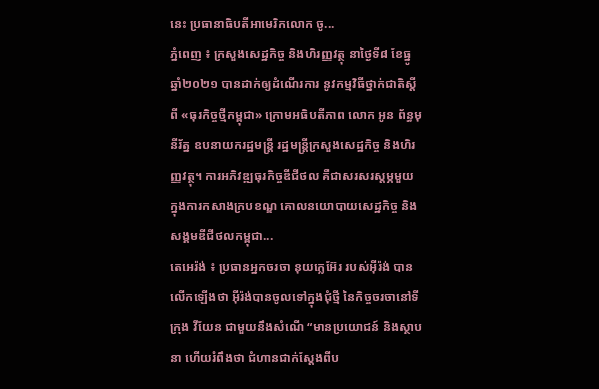នេះ ប្រធានាធិបតីអាមេរិកលោក ចូ...
ភ្នំពេញ ៖ ក្រសួងសេដ្ឋកិច្ច និងហិរញ្ញវត្ថុ នាថ្ងៃទី៨ ខែធ្នូ ឆ្នាំ២០២១ បានដាក់ឲ្យដំណើរការ នូវកម្មវិធីថ្នាក់ជាតិស្តីពី «ធុរកិច្ចថ្មីកម្ពុជា» ក្រោមអធិបតីភាព លោក អូន ព័ន្ធមុនីរ័ត្ន ឧបនាយករដ្ឋមន្ត្រី រដ្ឋមន្ត្រីក្រសួងសេដ្ឋកិច្ច និងហិរញ្ញវត្ថុ។ ការអភិវឌ្ឍធុរកិច្ចឌីជីថល គឺជាសរសរស្តម្ភមួយ ក្នុងការកសាងក្របខណ្ឌ គោលនយោបាយសេដ្ឋកិច្ច និងសង្គមឌីជីថលកម្ពុជា...
តេអេរ៉ង់ ៖ ប្រធានអ្នកចរចា នុយក្លេអ៊ែរ របស់អ៊ីរ៉ង់ បានលើកឡើងថា អ៊ីរ៉ង់បានចូលទៅក្នុងជុំថ្មី នៃកិច្ចចរចានៅទីក្រុង វីយែន ជាមួយនឹងសំណើ “មានប្រយោជន៍ និងស្ថាបនា ហើយរំពឹងថា ជំហានជាក់ស្តែងពីប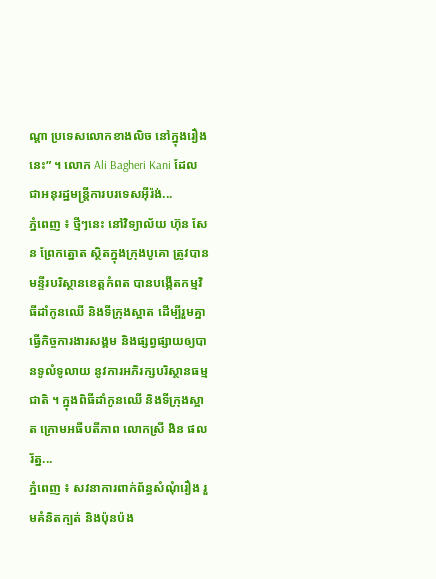ណ្ដា ប្រទេសលោកខាងលិច នៅក្នុងរឿងនេះ” ។ លោក Ali Bagheri Kani ដែលជាអនុរដ្ឋមន្ត្រីការបរទេសអ៊ីរ៉ង់...
ភ្នំពេញ ៖ ថ្មីៗនេះ នៅវិទ្យាល័យ ហ៊ុន សែន ព្រែកត្នោត ស្ថិតក្នុងក្រុងបូគោ ត្រូវបានមន្ទីរបរិស្ថានខេត្តកំពត បានបង្កើតកម្មវិធីដាំកូនឈើ និងទីក្រុងស្អាត ដើម្បីរួមគ្នា ធ្វើកិច្ចការងារសង្គម និងផ្សព្វផ្សាយឲ្យបានទូលំទូលាយ នូវការអភិរក្សបរិស្ថានធម្មជាតិ ។ ក្នុងពិធីដាំកូនឈើ និងទីក្រុងស្អាត ក្រោមអធីបតីភាព លោកស្រី ងិន ផលរ័ត្ន...
ភ្នំពេញ ៖ សវនាការពាក់ព័ន្ធសំណុំរឿង រួមគំនិតក្បត់ និងប៉ុនប៉ង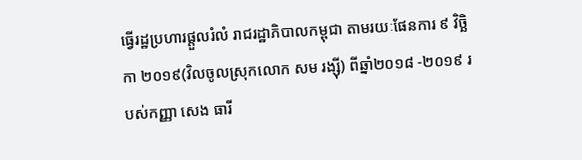ធ្វើរដ្ឋប្រហារផ្តួលរំលំ រាជរដ្ឋាភិបាលកម្ពុជា តាមរយៈផែនការ ៩ វិច្ឆិកា ២០១៩(វិលចូលស្រុកលោក សម រង្ស៊ី) ពីឆ្នាំ២០១៨ -២០១៩ របស់កញ្ញា សេង ធារី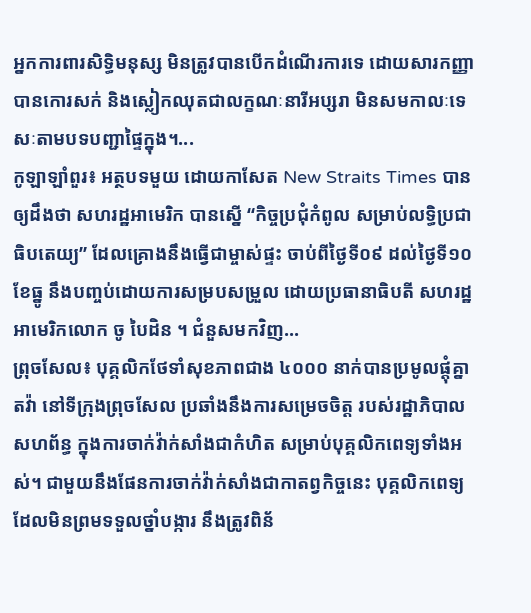អ្នកការពារសិទ្ធិមនុស្ស មិនត្រូវបានបើកដំណើរការទេ ដោយសារកញ្ញាបានកោរសក់ និងស្លៀកឈុតជាលក្ខណៈនារីអប្សរា មិនសមកាលៈទេសៈតាមបទបញ្ជាផ្ទៃក្នុង។...
កូឡាឡាំពួរ៖ អត្ថបទមួយ ដោយកាសែត New Straits Times បានឲ្យដឹងថា សហរដ្ឋអាមេរិក បានស្នើ “កិច្ចប្រជុំកំពូល សម្រាប់លទ្ធិប្រជាធិបតេយ្យ” ដែលគ្រោងនឹងធ្វើជាម្ចាស់ផ្ទះ ចាប់ពីថ្ងៃទី០៩ ដល់ថ្ងៃទី១០ ខែធ្នូ នឹងបញ្ចប់ដោយការសម្របសម្រួល ដោយប្រធានាធិបតី សហរដ្ឋអាមេរិកលោក ចូ បៃដិន ។ ជំនួសមកវិញ...
ព្រុចសែល៖ បុគ្គលិកថែទាំសុខភាពជាង ៤០០០ នាក់បានប្រមូលផ្ដុំគ្នាតវ៉ា នៅទីក្រុងព្រុចសែល ប្រឆាំងនឹងការសម្រេចចិត្ត របស់រដ្ឋាភិបាលសហព័ន្ធ ក្នុងការចាក់វ៉ាក់សាំងជាកំហិត សម្រាប់បុគ្គលិកពេទ្យទាំងអស់។ ជាមួយនឹងផែនការចាក់វ៉ាក់សាំងជាកាតព្វកិច្ចនេះ បុគ្គលិកពេទ្យដែលមិនព្រមទទួលថ្នាំបង្ការ នឹងត្រូវពិន័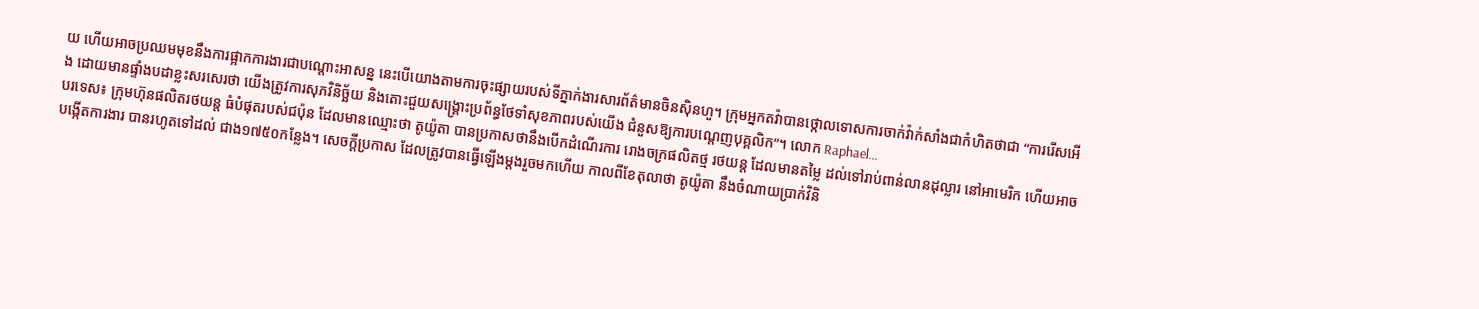យ ហើយអាចប្រឈមមុខនឹងការផ្អាកការងារជាបណ្តោះអាសន្ន នេះបើយោងតាមការចុះផ្សាយរបស់ទីភ្នាក់ងារសារព័ត៌មានចិនស៊ិនហួ។ ក្រុមអ្នកតវ៉ាបានថ្កោលទោសការចាក់វ៉ាក់សាំងជាកំហិតថាជា “ការរើសអើង ដោយមានផ្ទាំងបដាខ្លះសរសេរថា យើងត្រូវការសុភវិនិច្ឆ័យ និងតោះជួយសង្រ្គោះប្រព័ន្ធថែទាំសុខភាពរបស់យើង ជំនួសឱ្យការបណ្តេញបុគ្គលិក”។ លោក Raphael...
បរទេស៖ ក្រុមហ៊ុនផលិតរថយន្ត ធំបំផុតរបស់ជប៉ុន ដែលមានឈ្មោះថា តូយ៉ូតា បានប្រកាសថានឹងបើកដំណើរការ រោងចក្រផលិតថ្ម រថយន្ត ដែលមានតម្លៃ ដល់ទៅរាប់ពាន់លានដុល្លារ នៅអាមេរិក ហើយអាចបង្កើតការងារ បានរហូតទៅដល់ ជាង១៧៥០កន្លែង។ សេចក្តីប្រកាស ដែលត្រូវបានធ្វើឡើងម្តងរួចមកហើយ កាលពីខែតុលាថា តូយ៉ូតា នឹងចំណាយប្រាក់វិនិ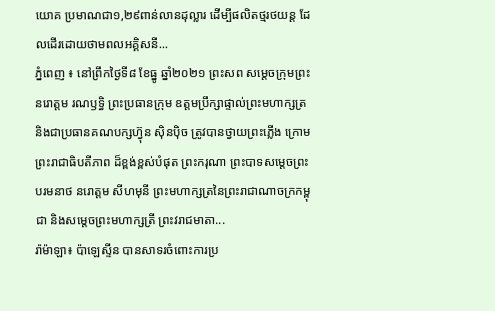យោគ ប្រមាណជា១,២៩ពាន់លានដុល្លារ ដើម្បីផលិតថ្មរថយន្ត ដែលដើរដោយថាមពលអគ្គិសនី...
ភ្នំពេញ ៖ នៅព្រឹកថ្ងៃទី៨ ខែធ្នូ ឆ្នាំ២០២១ ព្រះសព សម្តេចក្រុមព្រះនរោត្តម រណឫទ្ធិ ព្រះប្រធានក្រុម ឧត្តមប្រឹក្សាផ្ទាល់ព្រះមហាក្សត្រ និងជាប្រធានគណបក្សហ្វ៊ុន ស៊ិនប៉ិច ត្រូវបានថ្វាយព្រះភ្លើង ក្រោមព្រះរាជាធិបតីភាព ដ៏ខ្ពង់ខ្ពស់បំផុត ព្រះករុណា ព្រះបាទសម្ដេចព្រះបរមនាថ នរោត្តម សីហមុនី ព្រះមហាក្សត្រនៃព្រះរាជាណាចក្រកម្ពុជា និងសម្តេចព្រះមហាក្សត្រី ព្រះវរាជមាតា...
រ៉ាម៉ាឡា៖ ប៉ាឡេស្ទីន បានសាទរចំពោះការប្រ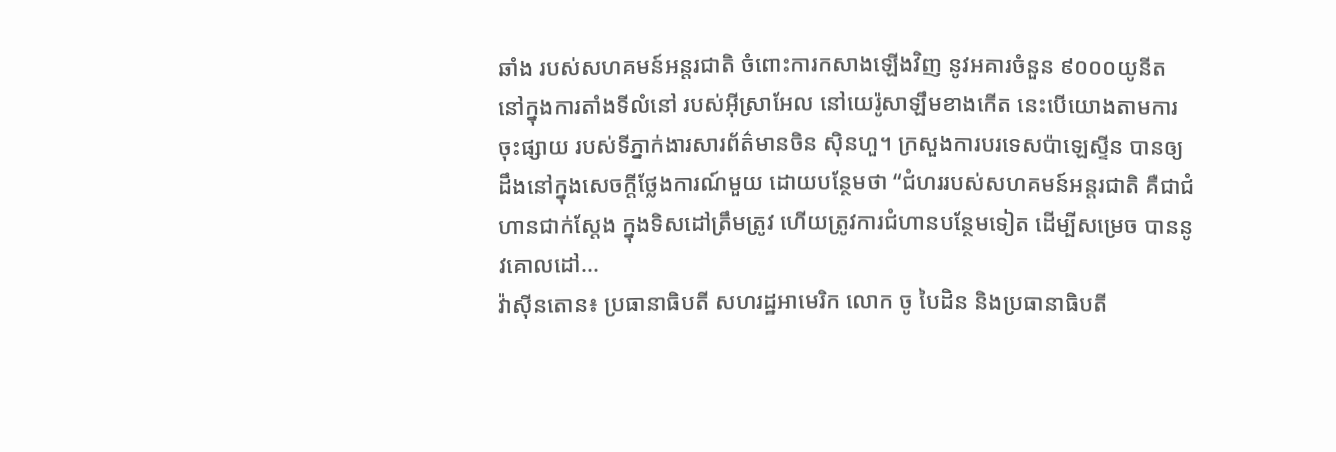ឆាំង របស់សហគមន៍អន្តរជាតិ ចំពោះការកសាងឡើងវិញ នូវអគារចំនួន ៩០០០យូនីត នៅក្នុងការតាំងទីលំនៅ របស់អ៊ីស្រាអែល នៅយេរ៉ូសាឡឹមខាងកើត នេះបើយោងតាមការចុះផ្សាយ របស់ទីភ្នាក់ងារសារព័ត៌មានចិន ស៊ិនហួ។ ក្រសួងការបរទេសប៉ាឡេស្ទីន បានឲ្យដឹងនៅក្នុងសេចក្តីថ្លែងការណ៍មួយ ដោយបន្ថែមថា “ជំហររបស់សហគមន៍អន្តរជាតិ គឺជាជំហានជាក់ស្តែង ក្នុងទិសដៅត្រឹមត្រូវ ហើយត្រូវការជំហានបន្ថែមទៀត ដើម្បីសម្រេច បាននូវគោលដៅ...
វ៉ាស៊ីនតោន៖ ប្រធានាធិបតី សហរដ្ឋអាមេរិក លោក ចូ បៃដិន និងប្រធានាធិបតី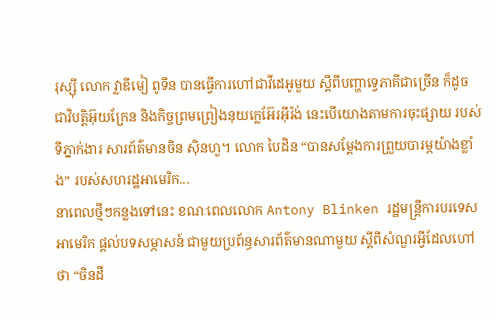រុស្ស៊ី លោក វ្លាឌីមៀ ពូទីន បានធ្វើការហៅជាវីដេអូមួយ ស្តីពីបញ្ហាទ្វេភាគីជាច្រើន ក៏ដូចជាវិបត្តិអ៊ុយក្រែន និងកិច្ចព្រមព្រៀងនុយក្លេអ៊ែរអ៊ីរ៉ង់ នេះបើយោងតាមការចុះផ្សាយ របស់ទីភ្នាក់ងារ សារព័ត៌មានចិន ស៊ិនហួ។ លោក បៃដិន “បានសម្តែងការព្រួយបារម្ភយ៉ាងខ្លាំង” របស់សហរដ្ឋអាមេរិក...
នាពេលថ្មីៗកន្លងទៅនេះ ខណៈពេលលោក Antony Blinken រដ្ឋមន្ត្រីការបរទេសអាមេរិក ផ្តល់បទសម្ភាសន៍ ជាមួយប្រព័ន្ធសារព័ត៌មានណាមួយ ស្តីពីសំណួរអ្វីដែលហៅថា “ចិនដី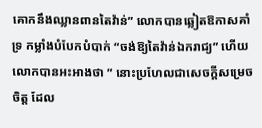គោកនឹងឈ្លានពានតៃវ៉ាន់” លោកបានឆ្លៀតឱកាសគាំទ្រ កម្លាំងបំបែកបំបាក់ “ចង់ឱ្យតៃវ៉ាន់ឯករាជ្យ” ហើយលោកបានអះអាងថា ” នោះប្រហែលជាសេចក្តីសម្រេចចិត្ត ដែល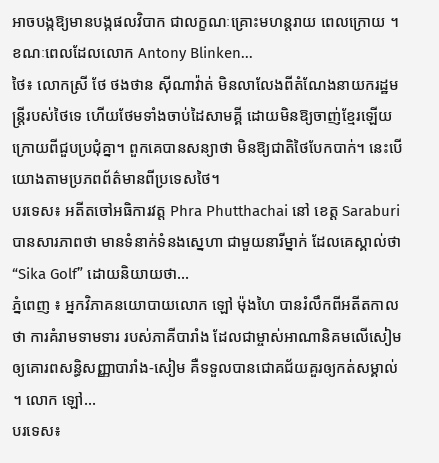អាចបង្កឱ្យមានបង្កផលវិបាក ជាលក្ខណៈគ្រោះមហន្តរាយ ពេលក្រោយ ។ ខណៈពេលដែលលោក Antony Blinken...
ថៃ៖ លោកស្រី ថែ ថងថាន ស៊ីណាវ៉ាត់ មិនលាលែងពីតំណែងនាយករដ្ឋមន្រ្តីរបស់ថៃទេ ហើយថែមទាំងចាប់ដៃសាមគ្គី ដោយមិនឱ្យចាញ់ខ្មែរឡើយ ក្រោយពីជួបប្រជុំគ្នា។ ពួកគេបានសន្យាថា មិនឱ្យជាតិថៃបែកបាក់។ នេះបើយោងតាមប្រភពព័ត៌មានពីប្រទេសថៃ។
បរទេស៖ អតីតចៅអធិការវត្ត Phra Phutthachai នៅ ខេត្ត Saraburi បានសារភាពថា មានទំនាក់ទំនងស្នេហា ជាមួយនារីម្នាក់ ដែលគេស្គាល់ថា “Sika Golf” ដោយនិយាយថា...
ភ្នំពេញ ៖ អ្នកវិភាគនយោបាយលោក ឡៅ ម៉ុងហៃ បានរំលឹកពីអតីតកាលថា ការគំរាមទាមទារ របស់ភាគីបារាំង ដែលជាម្ចាស់អាណានិគមលើសៀម ឲ្យគោរពសន្ធិសញ្ញាបារាំង-សៀម គឺទទួលបានជោគជ័យគួរឲ្យកត់សម្គាល់ ។ លោក ឡៅ...
បរទេស៖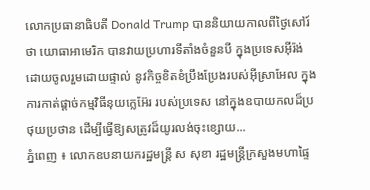លោកប្រធានាធិបតី Donald Trump បាននិយាយកាលពីថ្ងៃសៅរ៍ថា យោធាអាមេរិក បានវាយប្រហារទីតាំងចំនួនបី ក្នុងប្រទេសអ៊ីរ៉ង់ ដោយចូលរួមដោយផ្ទាល់ នូវកិច្ចខិតខំប្រឹងប្រែងរបស់អ៊ីស្រាអែល ក្នុងការកាត់ផ្តាច់កម្មវិធីនុយក្លេអ៊ែរ របស់ប្រទេស នៅក្នុងឧបាយកលដ៏ប្រថុយប្រថាន ដើម្បីធ្វើឱ្យសត្រូវដ៏យូរលង់ចុះខ្សោយ...
ភ្នំពេញ ៖ លោកឧបនាយករដ្ឋមន្ដ្រី ស សុខា រដ្ឋមន្ដ្រីក្រសួងមហាផ្ទៃ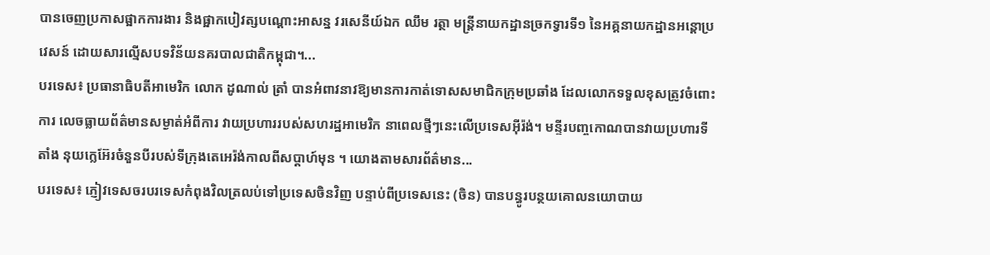បានចេញប្រកាសផ្អាកការងារ និងផ្អាកបៀវត្សបណ្ដោះអាសន្ន វរសេនីយ៍ឯក ឈឹម រត្ថា មន្ដ្រីនាយកដ្ឋានច្រកទ្វារទី១ នៃអគ្គនាយកដ្ឋានអន្ដោប្រវេសន៍ ដោយសារល្មើសបទវិន័យនគរបាលជាតិកម្ពុជា។...
បរទេស៖ ប្រធានាធិបតីអាមេរិក លោក ដូណាល់ ត្រាំ បានអំពាវនាវឱ្យមានការកាត់ទោសសមាជិកក្រុមប្រឆាំង ដែលលោកទទួលខុសត្រូវចំពោះការ លេចធ្លាយព័ត៌មានសម្ងាត់អំពីការ វាយប្រហាររបស់សហរដ្ឋអាមេរិក នាពេលថ្មីៗនេះលើប្រទេសអ៊ីរ៉ង់។ មន្ទីរបញ្ចកោណបានវាយប្រហារទីតាំង នុយក្លេអ៊ែរចំនួនបីរបស់ទីក្រុងតេអេរ៉ង់កាលពីសប្តាហ៍មុន ។ យោងតាមសារព័ត៌មាន...
បរទេស៖ ភ្ញៀវទេសចរបរទេសកំពុងវិលត្រលប់ទៅប្រទេសចិនវិញ បន្ទាប់ពីប្រទេសនេះ (ចិន) បានបន្ធូរបន្ថយគោលនយោបាយ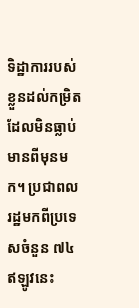ទិដ្ឋាការរបស់ខ្លួនដល់កម្រិតដែលមិនធ្លាប់មានពីមុនមក។ ប្រជាពលរដ្ឋមកពីប្រទេសចំនួន ៧៤ ឥឡូវនេះ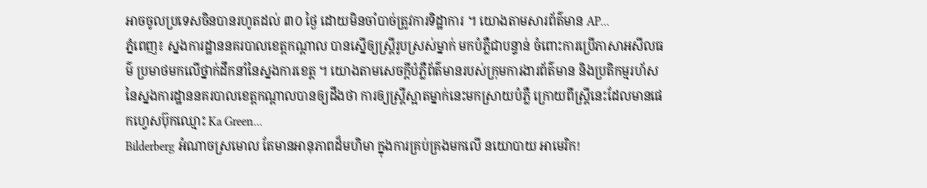អាចចូលប្រទេសចិនបានរហូតដល់ ៣០ ថ្ងៃ ដោយមិនចាំបាច់ត្រូវការទិដ្ឋាការ ។ យោងតាមសារព័ត៌មាន AP...
ភ្នំពេញ៖ ស្នងការដ្ឋាននគរបាលខេត្តកណ្តាល បានស្នើឲ្យស្រ្តីរូបស្រស់ម្នាក់ មកបំភ្លឺជាបន្ទាន់ ចំពោះការប្រើភាសាអសីលធម៌ ប្រមាថមកលើថ្នាក់ដឹកនាំនៃស្នងការខេត្ត ។ យោងតាមសេចក្តីបំភ្លឺព័ត៌មានរបស់ក្រុមការងារព័ត៌មាន និងប្រតិកម្មរហ័ស នៃស្នងការដ្ឋាននគរបាលខេត្តកណ្តាលបានឲ្យដឹងថា ការឲ្យស្រ្តីស្អាតម្នាក់នេះមកស្រាយបំភ្លឺ ក្រោយពីស្រ្តីនេះដែលមានផេកហ្វេសប៊ុកឈ្មោះ Ka Green...
Bilderberg អំណាចស្រមោល តែមានអានុភាពដ៏មហិមា ក្នុងការគ្រប់គ្រងមកលើ នយោបាយ អាមេរិក!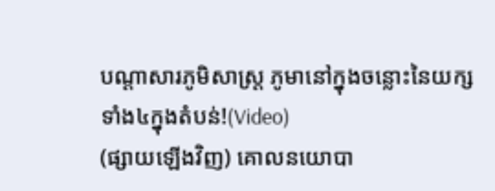បណ្ដាសារភូមិសាស្រ្ត ភូមានៅក្នុងចន្លោះនៃយក្សទាំង៤ក្នុងតំបន់!(Video)
(ផ្សាយឡើងវិញ) គោលនយោបា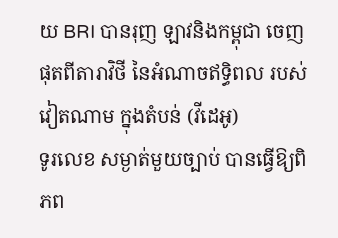យ BRI បានរុញ ឡាវនិងកម្ពុជា ចេញផុតពីតារាវិថី នៃអំណាចឥទ្ធិពល របស់វៀតណាម ក្នុងតំបន់ (វីដេអូ)
ទូរលេខ សម្ងាត់មួយច្បាប់ បានធ្វើឱ្យពិភព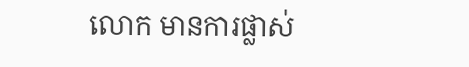លោក មានការផ្លាស់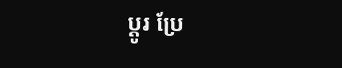ប្ដូរ ប្រែ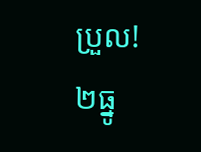ប្រួល!
២ធ្នូ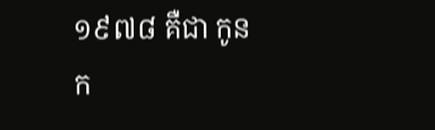១៩៧៨ គឺជា កូនក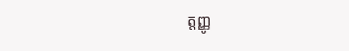ត្តញ្ញូ